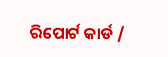ରିପୋର୍ଟ କାର୍ଡ /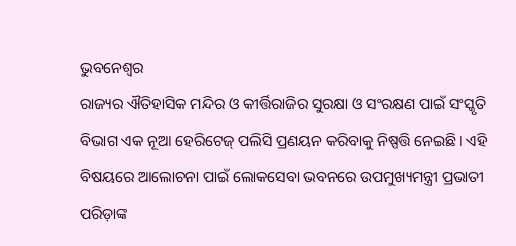ଭୁବନେଶ୍ଵର
ରାଜ୍ୟର ଐତିହାସିକ ମନ୍ଦିର ଓ କୀର୍ତ୍ତିରାଜିର ସୁରକ୍ଷା ଓ ସଂରକ୍ଷଣ ପାଇଁ ସଂସ୍କୃତି ବିଭାଗ ଏକ ନୂଆ ହେରିଟେଜ୍ ପଲିସି ପ୍ରଣୟନ କରିବାକୁ ନିଷ୍ପତ୍ତି ନେଇଛି। ଏହି ବିଷୟରେ ଆଲୋଚନା ପାଇଁ ଲୋକସେବା ଭବନରେ ଉପମୁଖ୍ୟମନ୍ତ୍ରୀ ପ୍ରଭାତୀ ପରିଡ଼ାଙ୍କ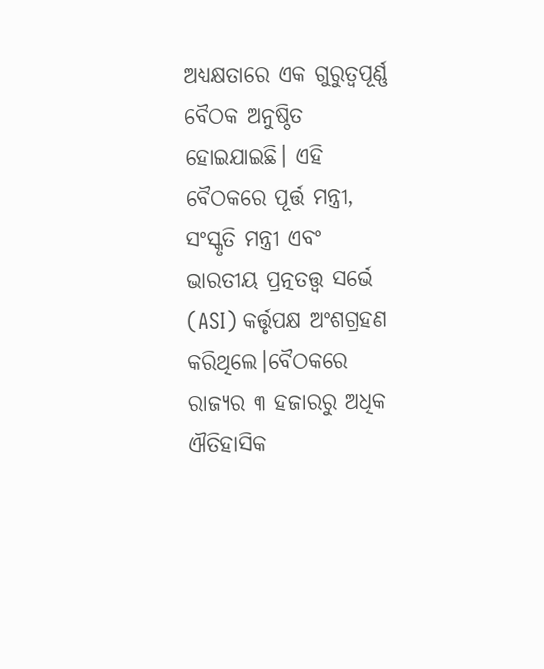ଅଧ୍ୟକ୍ଷତାରେ ଏକ ଗୁରୁତ୍ୱପୂର୍ଣ୍ଣ ବୈଠକ ଅନୁଷ୍ଠିତ ହୋଇଯାଇଛି। ଏହି ବୈଠକରେ ପୂର୍ତ୍ତ ମନ୍ତ୍ରୀ, ସଂସ୍କୃତି ମନ୍ତ୍ରୀ ଏବଂ ଭାରତୀୟ ପ୍ରତ୍ନତତ୍ତ୍ୱ ସର୍ଭେ (ASI) କର୍ତ୍ତୃପକ୍ଷ ଅଂଶଗ୍ରହଣ କରିଥିଲେ।ବୈଠକରେ ରାଜ୍ୟର ୩ ହଜାରରୁ ଅଧିକ ଐତିହାସିକ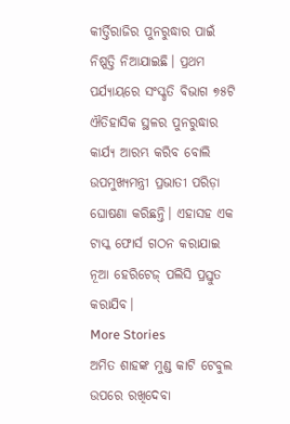କୀର୍ତ୍ତିରାଜିର ପୁନରୁଦ୍ଧାର ପାଇଁ ନିଷ୍ପତ୍ତି ନିଆଯାଇଛି। ପ୍ରଥମ ପର୍ଯ୍ୟାୟରେ ସଂସ୍କୃତି ବିଭାଗ ୭୫ଟି ଐତିହାସିକ ସ୍ଥଳର ପୁନରୁଦ୍ଧାର କାର୍ଯ୍ୟ ଆରମ୍ଭ କରିବ ବୋଲି ଉପମୁଖ୍ୟମନ୍ତ୍ରୀ ପ୍ରଭାତୀ ପରିଡ଼ା ଘୋଷଣା କରିଛନ୍ତି। ଏହାସହ ଏକ ଟାସ୍କ ଫୋର୍ସ ଗଠନ କରାଯାଇ ନୂଆ ହେରିଟେଜ୍ ପଲିସି ପ୍ରସ୍ତୁତ କରାଯିବ।
More Stories
ଅମିତ ଶାହଙ୍କ ମୁଣ୍ଡ କାଟି ଟେବୁଲ ଉପରେ ରଖିଦେବା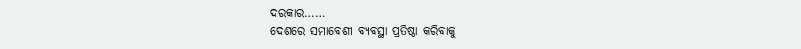ଦରକାର……
ଦେଶରେ ସମାବେଶୀ ବ୍ୟବସ୍ଥା ପ୍ରତିଷ୍ଠା କରିବାକୁ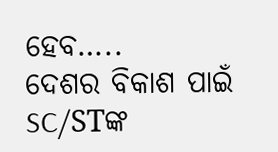ହେବ…..
ଦେଶର ବିକାଶ ପାଇଁ SC/STଙ୍କ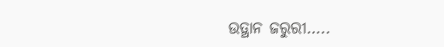ଉତ୍ଥାନ ଜରୁରୀ…..